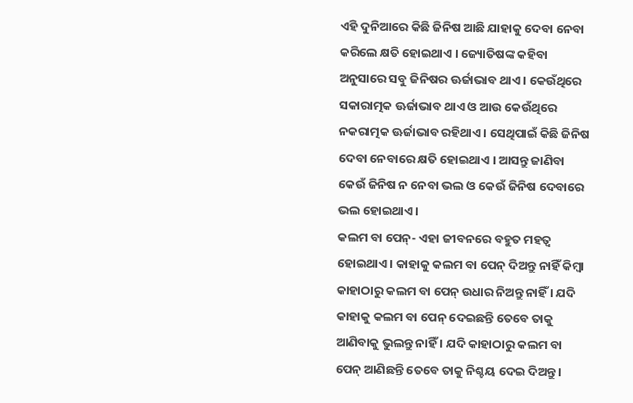ଏହି ଦୁନିଆରେ କିଛି ଜିନିଷ ଆଛି ଯାହାକୁ ଦେବା ନେବା କରିଲେ କ୍ଷତି ହୋଇଥାଏ । ଜ୍ୟୋତିଷଙ୍କ କହିବା ଅନୁସାରେ ସବୁ ଜିନିଷର ଊର୍ଜାଭାବ ଥାଏ । କେଉଁଥିରେ ସକାରାତ୍ମକ ଊର୍ଜାଭାବ ଥାଏ ଓ ଆଉ କେଉଁଥିରେ ନକରାତ୍ମକ ଊର୍ଜାଭାବ ରହିଥାଏ । ସେଥିପାଇଁ କିଛି ଜିନିଷ ଦେବା ନେବାରେ କ୍ଷତି ହୋଇଥାଏ । ଆସନ୍ତୁ ଜାଣିବା କେଉଁ ଜିନିଷ ନ ନେବା ଭଲ ଓ କେଉଁ ଜିନିଷ ଦେବାରେ ଭଲ ହୋଇଥାଏ ।
କଲମ ବା ପେନ୍- ଏହା ଜୀବନରେ ବହୁତ ମହତ୍ଵ ହୋଇଥାଏ । କାହାକୁ କଲମ ବା ପେନ୍ ଦିଅନ୍ତୁ ନାହିଁ କିମ୍ବା କାହାଠାରୁ କଲମ ବା ପେନ୍ ଉଧାର ନିଅନ୍ତୁ ନାହିଁ । ଯଦି କାହାକୁ କଲମ ବା ପେନ୍ ଦେଇଛନ୍ତି ତେବେ ତାକୁ ଆଣିବାକୁ ଭୁଲନ୍ତୁ ନାହିଁ । ଯଦି କାହାଠାରୁ କଲମ ବା ପେନ୍ ଆଣିଛନ୍ତି ତେବେ ତାକୁ ନିଶ୍ଚୟ ଦେଇ ଦିଅନ୍ତୁ ।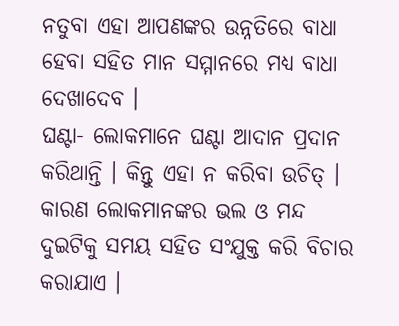ନତୁବା ଏହା ଆପଣଙ୍କର ଉନ୍ନତିରେ ବାଧା ହେବା ସହିତ ମାନ ସମ୍ମାନରେ ମଧ୍ୟ ବାଧା ଦେଖାଦେବ ।
ଘଣ୍ଟା- ଲୋକମାନେ ଘଣ୍ଟା ଆଦାନ ପ୍ରଦାନ କରିଥାନ୍ତି । କିନ୍ତୁ ଏହା ନ କରିବା ଉଚିତ୍ । କାରଣ ଲୋକମାନଙ୍କର ଭଲ ଓ ମନ୍ଦ ଦୁଇଟିକୁ ସମୟ ସହିତ ସଂଯୁକ୍ତ କରି ବିଚାର କରାଯାଏ ।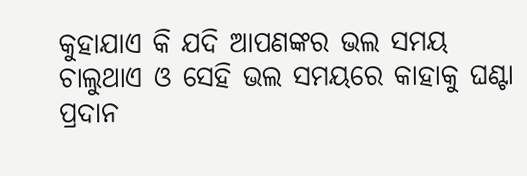କୁହାଯାଏ କି ଯଦି ଆପଣଙ୍କର ଭଲ ସମୟ ଚାଲୁଥାଏ ଓ ସେହି ଭଲ ସମୟରେ କାହାକୁ ଘଣ୍ଟା ପ୍ରଦାନ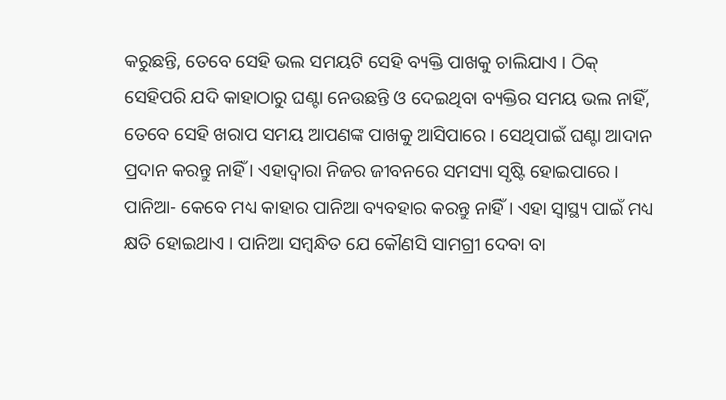କରୁଛନ୍ତି, ତେବେ ସେହି ଭଲ ସମୟଟି ସେହି ବ୍ୟକ୍ତି ପାଖକୁ ଚାଲିଯାଏ । ଠିକ୍ ସେହିପରି ଯଦି କାହାଠାରୁ ଘଣ୍ଟା ନେଉଛନ୍ତି ଓ ଦେଇଥିବା ବ୍ୟକ୍ତିର ସମୟ ଭଲ ନାହିଁ, ତେବେ ସେହି ଖରାପ ସମୟ ଆପଣଙ୍କ ପାଖକୁ ଆସିପାରେ । ସେଥିପାଇଁ ଘଣ୍ଟା ଆଦାନ ପ୍ରଦାନ କରନ୍ତୁ ନାହିଁ । ଏହାଦ୍ୱାରା ନିଜର ଜୀବନରେ ସମସ୍ୟା ସୃଷ୍ଟି ହୋଇପାରେ ।
ପାନିଆ- କେବେ ମଧ୍ୟ କାହାର ପାନିଆ ବ୍ୟବହାର କରନ୍ତୁ ନାହିଁ । ଏହା ସ୍ୱାସ୍ଥ୍ୟ ପାଇଁ ମଧ୍ୟ କ୍ଷତି ହୋଇଥାଏ । ପାନିଆ ସମ୍ବନ୍ଧିତ ଯେ କୌଣସି ସାମଗ୍ରୀ ଦେବା ବା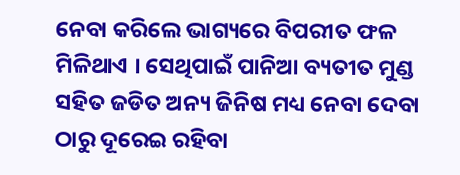ନେବା କରିଲେ ଭାଗ୍ୟରେ ବିପରୀତ ଫଳ ମିଳିଥାଏ । ସେଥିପାଇଁ ପାନିଆ ବ୍ୟତୀତ ମୁଣ୍ଡ ସହିତ ଜଡିତ ଅନ୍ୟ ଜିନିଷ ମଧ୍ୟ ନେବା ଦେବା ଠାରୁ ଦୂରେଇ ରହିବା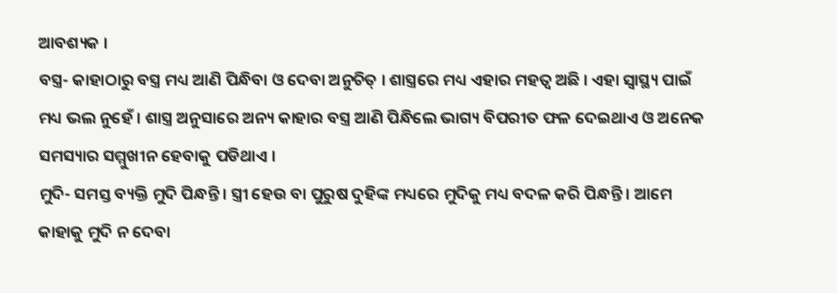ଆବଶ୍ୟକ ।
ବସ୍ତ୍ର- କାହାଠାରୁ ବସ୍ତ୍ର ମଧ୍ୟ ଆଣି ପିନ୍ଧିବା ଓ ଦେବା ଅନୁଚିତ୍ । ଶାସ୍ତ୍ରରେ ମଧ୍ୟ ଏହାର ମହତ୍ଵ ଅଛି । ଏହା ସ୍ୱାସ୍ଥ୍ୟ ପାଇଁ ମଧ୍ୟ ଭଲ ନୁହେଁ । ଶାସ୍ତ୍ର ଅନୁସାରେ ଅନ୍ୟ କାହାର ବସ୍ତ୍ର ଆଣି ପିନ୍ଧିଲେ ଭାଗ୍ୟ ବିପରୀତ ଫଳ ଦେଇଥାଏ ଓ ଅନେକ ସମସ୍ୟାର ସମ୍ମୁଖୀନ ହେବାକୁ ପଡିଥାଏ ।
ମୁଦି- ସମସ୍ତ ବ୍ୟକ୍ତି ମୁଦି ପିନ୍ଧନ୍ତି । ସ୍ତ୍ରୀ ହେଉ ବା ପୁରୁଷ ଦୁହିଙ୍କ ମଧ୍ୟରେ ମୁଦିକୁ ମଧ୍ୟ ବଦଳ କରି ପିନ୍ଧନ୍ତି । ଆମେ କାହାକୁ ମୁଦି ନ ଦେବା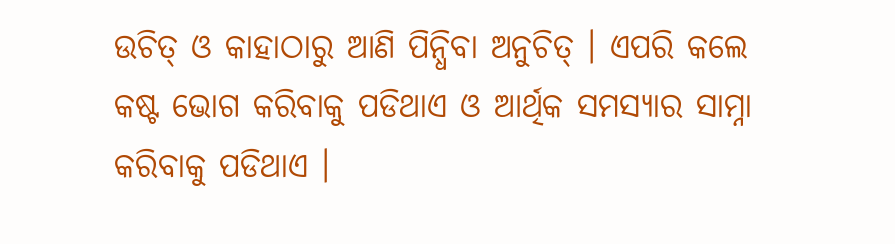ଉଚିତ୍ ଓ କାହାଠାରୁ ଆଣି ପିନ୍ଧିବା ଅନୁଚିତ୍ । ଏପରି କଲେ କଷ୍ଟ ଭୋଗ କରିବାକୁ ପଡିଥାଏ ଓ ଆର୍ଥିକ ସମସ୍ୟାର ସାମ୍ନା କରିବାକୁ ପଡିଥାଏ ।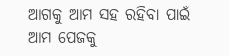ଆଗକୁ ଆମ ସହ ରହିବା ପାଇଁ ଆମ ପେଜକୁ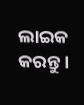ଲାଇକ କରନ୍ତୁ ।